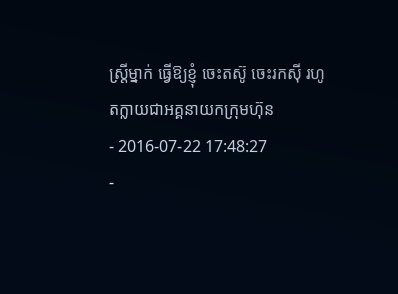ស្ត្រីម្នាក់ ធ្វើឱ្យខ្ញុំ ចេះតស៊ូ ចេះរកស៊ី រហូតក្លាយជាអគ្គនាយកក្រុមហ៊ុន
- 2016-07-22 17:48:27
-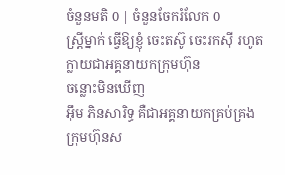ចំនួនមតិ 0 | ចំនួនចែករំលែក 0
ស្ត្រីម្នាក់ ធ្វើឱ្យខ្ញុំ ចេះតស៊ូ ចេះរកស៊ី រហូតក្លាយជាអគ្គនាយកក្រុមហ៊ុន
ចន្លោះមិនឃើញ
អ៊ឹម ភិនសារិទ្ធ គឺជាអគ្គនាយកគ្រប់គ្រង ក្រុមហ៊ុនស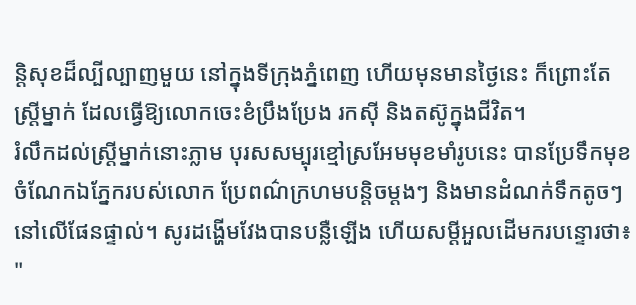ន្តិសុខដ៏ល្បីល្បាញមួយ នៅក្នុងទីក្រុងភ្នំពេញ ហើយមុនមានថ្ងៃនេះ ក៏ព្រោះតែស្ត្រីម្នាក់ ដែលធ្វើឱ្យលោកចេះខំប្រឹងប្រែង រកស៊ី និងតស៊ូក្នុងជីវិត។
រំលឹកដល់ស្ត្រីម្នាក់នោះភ្លាម បុរសសម្បុរខ្មៅស្រអែមមុខមាំរូបនេះ បានប្រែទឹកមុខ ចំណែកឯភ្នែករបស់លោក ប្រែពណ៌ក្រហមបន្តិចម្ដងៗ និងមានដំណក់ទឹកតូចៗនៅលើផែនផ្ទាល់។ សូរដង្ហើមវែងបានបន្លឺឡើង ហើយសម្ដីអួលដើមករបន្ទោរថា៖ "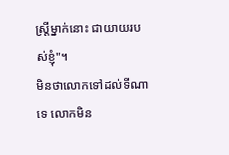ស្ត្រីម្នាក់នោះ ជាយាយរបស់ខ្ញុំ"។
មិនថាលោកទៅដល់ទីណាទេ លោកមិន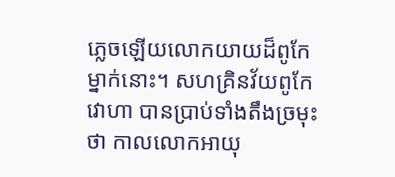ភ្លេចឡើយលោកយាយដ៏ពូកែម្នាក់នោះ។ សហគ្រិនវ័យពូកែវោហា បានប្រាប់ទាំងតឹងច្រមុះថា កាលលោកអាយុ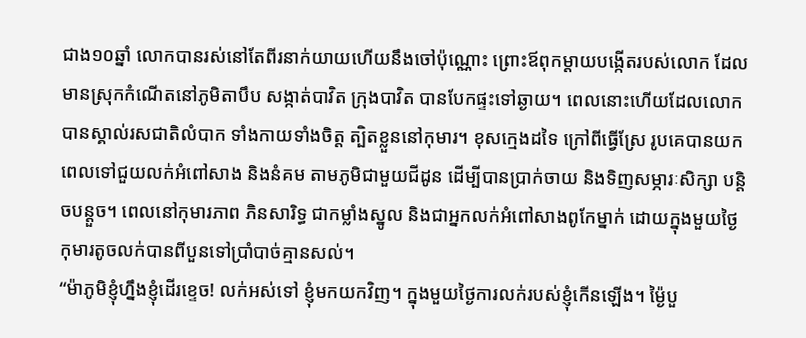ជាង១០ឆ្នាំ លោកបានរស់នៅតែពីរនាក់យាយហើយនឹងចៅប៉ុណ្ណោះ ព្រោះឪពុកម្ដាយបង្កើតរបស់លោក ដែលមានស្រុកកំណើតនៅភូមិតាបឹប សង្កាត់បាវិត ក្រុងបាវិត បានបែកផ្ទះទៅឆ្ងាយ។ ពេលនោះហើយដែលលោក បានស្គាល់រសជាតិលំបាក ទាំងកាយទាំងចិត្ត ត្បិតខ្លួននៅកុមារ។ ខុសក្មេងដទៃ ក្រៅពីធ្វើស្រែ រូបគេបានយកពេលទៅជួយលក់អំពៅសាង និងនំគម តាមភូមិជាមួយជីដូន ដើម្បីបានប្រាក់ចាយ និងទិញសម្ភារៈសិក្សា បន្តិចបន្តួច។ ពេលនៅកុមារភាព ភិនសារិទ្ធ ជាកម្លាំងស្នូល និងជាអ្នកលក់អំពៅសាងពូកែម្នាក់ ដោយក្នុងមួយថ្ងៃ កុមារតូចលក់បានពីបួនទៅប្រាំបាច់គ្មានសល់។
“ម៉ាភូមិខ្ញុំហ្នឹងខ្ញុំដើរខ្ទេច! លក់អស់ទៅ ខ្ញុំមកយកវិញ។ ក្នុងមួយថ្ងៃការលក់របស់ខ្ញុំកើនឡើង។ ម្ង៉ៃបួ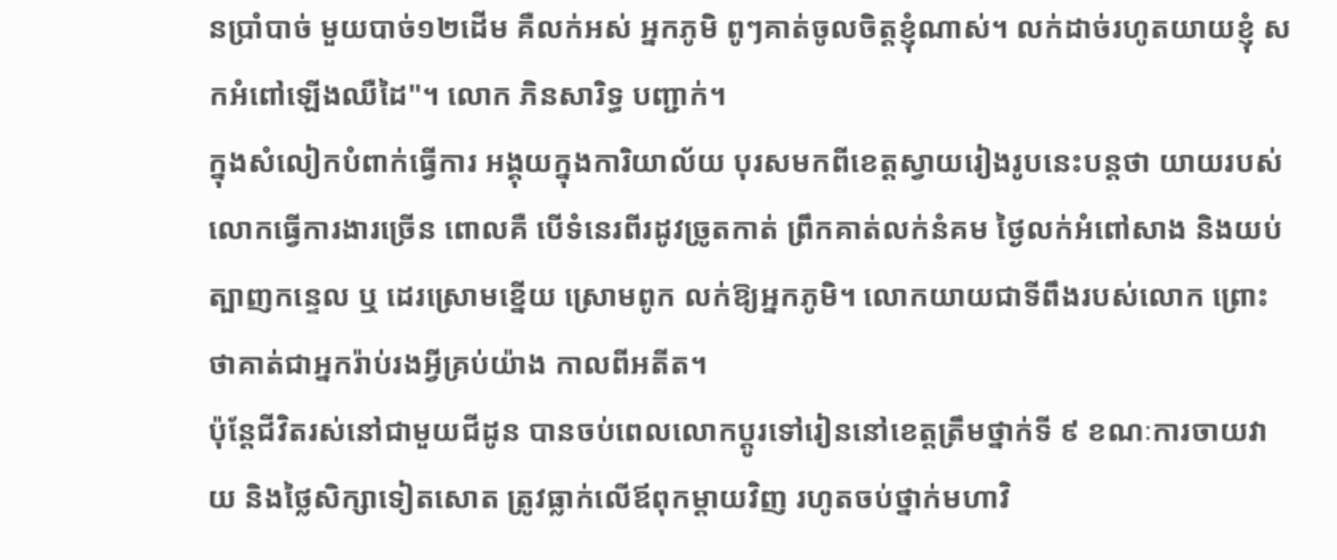នប្រាំបាច់ មួយបាច់១២ដើម គឺលក់អស់ អ្នកភូមិ ពូៗគាត់ចូលចិត្តខ្ញុំណាស់។ លក់ដាច់រហូតយាយខ្ញុំ សកអំពៅឡើងឈឺដៃ"។ លោក ភិនសារិទ្ធ បញ្ជាក់។
ក្នុងសំលៀកបំពាក់ធ្វើការ អង្គុយក្នុងការិយាល័យ បុរសមកពីខេត្តស្វាយរៀងរូបនេះបន្តថា យាយរបស់លោកធ្វើការងារច្រើន ពោលគឺ បើទំនេរពីរដូវច្រូតកាត់ ព្រឹកគាត់លក់នំគម ថ្ងៃលក់អំពៅសាង និងយប់ត្បាញកន្ទេល ឬ ដេរស្រោមខ្នើយ ស្រោមពូក លក់ឱ្យអ្នកភូមិ។ លោកយាយជាទីពឹងរបស់លោក ព្រោះថាគាត់ជាអ្នករ៉ាប់រងអ្វីគ្រប់យ៉ាង កាលពីអតីត។
ប៉ុន្តែជីវិតរស់នៅជាមួយជីដូន បានចប់ពេលលោកប្ដូរទៅរៀននៅខេត្តត្រឹមថ្នាក់ទី ៩ ខណៈការចាយវាយ និងថ្លៃសិក្សាទៀតសោត ត្រូវធ្លាក់លើឪពុកម្ដាយវិញ រហូតចប់ថ្នាក់មហាវិ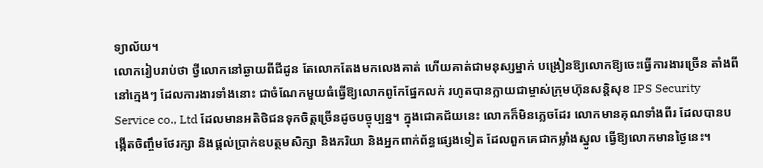ទ្យាល័យ។
លោករៀបរាប់ថា ថ្វីលោកនៅឆ្ងាយពីជីដូន តែលោកតែងមកលេងគាត់ ហើយគាត់ជាមនុស្សម្នាក់ បង្រៀនឱ្យលោកឱ្យចេះធ្វើការងារច្រើន តាំងពីនៅក្មេងៗ ដែលការងារទាំងនោះ ជាចំណែកមួយធំធ្វើឱ្យលោកពូកែផ្នែកលក់ រហូតបានក្លាយជាម្ចាស់ក្រុមហ៊ុនសន្តិសុខ IPS Security Service co., Ltd ដែលមានអតិថិជនទុកចិត្តច្រើនដូចបច្ចុប្បន្ន។ ក្នុងជោគជ័យនេះ លោកក៏មិនភ្លេចដែរ លោកមានគុណទាំងពីរ ដែលបានបង្កើតចិញ្ចឹមថែរក្សា និងផ្ដល់ប្រាក់ឧបត្ថមសិក្សា និងភរិយា និងអ្នកពាក់ព័ន្ធផ្សេងទៀត ដែលពួកគេជាកម្លាំងស្នូល ធ្វើឱ្យលោកមានថ្ងៃនេះ។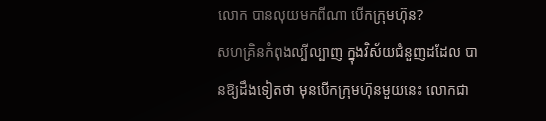លោក បានលុយមកពីណា បើកក្រុមហ៊ុន?
សហគ្រិនកំពុងល្បីល្បាញ ក្នុងវិស័យជំនួញដដែល បានឱ្យដឹងទៀតថា មុនបើកក្រុមហ៊ុនមួយនេះ លោកជា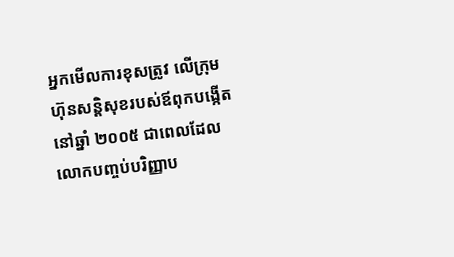អ្នកមើលការខុសត្រូវ លើក្រុមហ៊ុនសន្តិសុខរបស់ឪពុកបង្កើត នៅឆ្នាំ ២០០៥ ជាពេលដែលលោកបញ្ចប់បរិញ្ញាប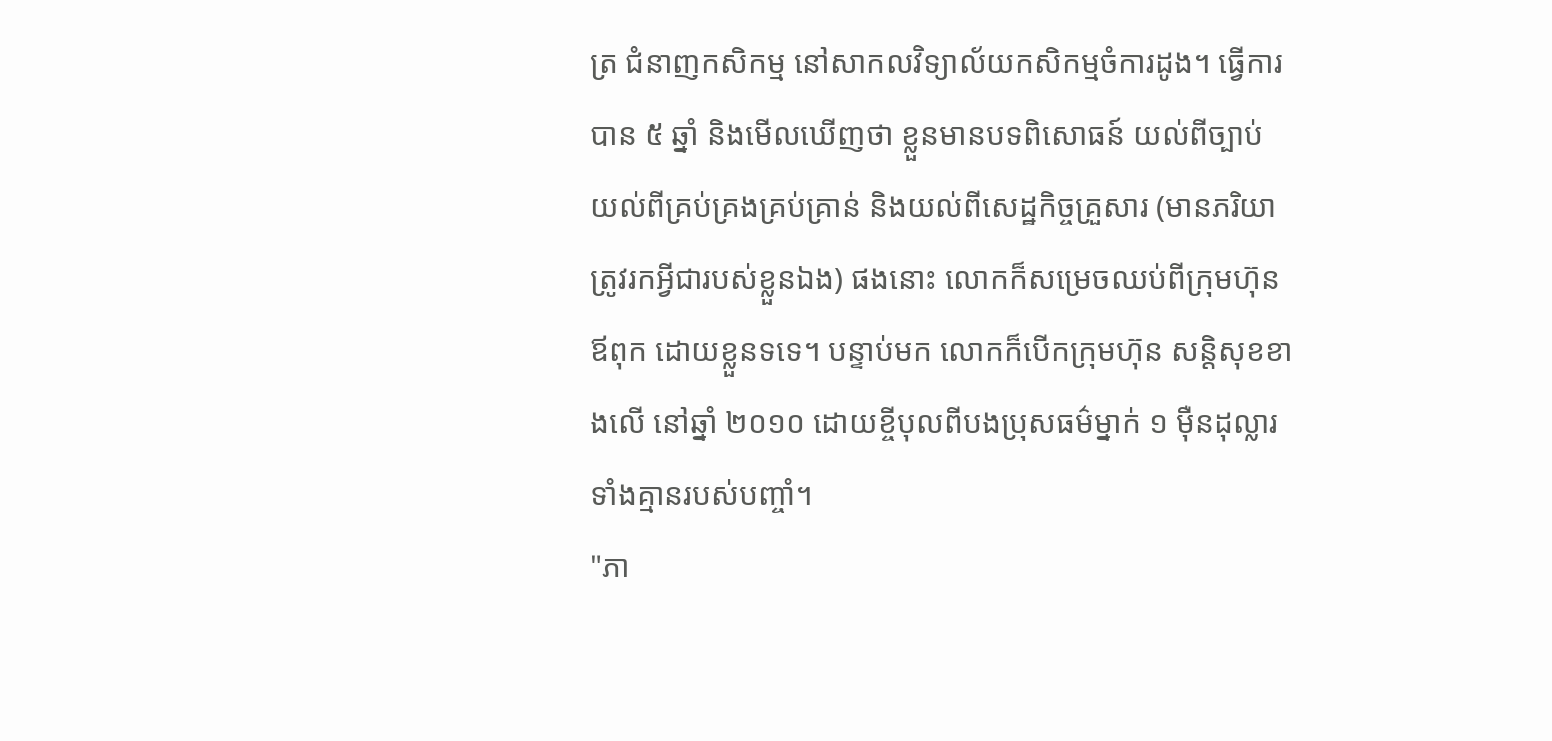ត្រ ជំនាញកសិកម្ម នៅសាកលវិទ្យាល័យកសិកម្មចំការដូង។ ធ្វើការបាន ៥ ឆ្នាំ និងមើលឃើញថា ខ្លួនមានបទពិសោធន៍ យល់ពីច្បាប់ យល់ពីគ្រប់គ្រងគ្រប់គ្រាន់ និងយល់ពីសេដ្ឋកិច្ចគ្រួសារ (មានភរិយា ត្រូវរកអ្វីជារបស់ខ្លួនឯង) ផងនោះ លោកក៏សម្រេចឈប់ពីក្រុមហ៊ុនឪពុក ដោយខ្លួនទទេ។ បន្ទាប់មក លោកក៏បើកក្រុមហ៊ុន សន្តិសុខខាងលើ នៅឆ្នាំ ២០១០ ដោយខ្ចីបុលពីបងប្រុសធម៌ម្នាក់ ១ ម៉ឺនដុល្លារ ទាំងគ្មានរបស់បញ្ចាំ។
"ភា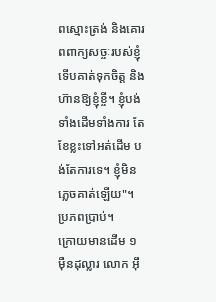ពស្មោះត្រង់ និងគោរពពាក្យសច្ចៈរបស់ខ្ញុំ ទើបគាត់ទុកចិត្ត និងហ៊ានឱ្យខ្ញុំខ្ចី។ ខ្ញុំបង់ទាំងដើមទាំងការ តែខែខ្លះទៅអត់ដើម បង់តែការទេ។ ខ្ញុំមិនភ្លេចគាត់ឡើយ"។ ប្រភពប្រាប់។
ក្រោយមានដើម ១ ម៉ឺនដុល្លារ លោក អ៊ឹ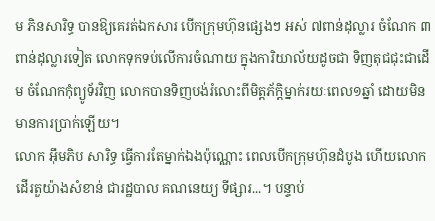ម ភិនសារិទ្ធ បានឱ្យគេរត់ឯកសារ បើកក្រុមហ៊ុនផ្សេងៗ អស់ ៧ពាន់ដុល្លារ ចំណែក ៣ ពាន់ដុល្លារទៀត លោកទុកទប់លើការចំណាយ ក្នុងការិយាល័យដូចជា ទិញតុជជុះជាដើម ចំណែកកុំព្យូទ័រវិញ លោកបានទិញបង់រំលោះពីមិត្តភ័ក្តិម្នាក់រយៈពេល១ឆ្នាំ ដោយមិនមានការប្រាក់ឡើយ។
លោក អ៊ឹមភិប សារិទ្ធ ធ្វើការតែម្នាក់ឯងប៉ុណ្ណោះ ពេលបើកក្រុមហ៊ុនដំបូង ហើយលោកដើរតួយ៉ាងសំខាន់ ជារដ្ឋបាល គណនេយ្យ ទីផ្សារ...។ បន្ទាប់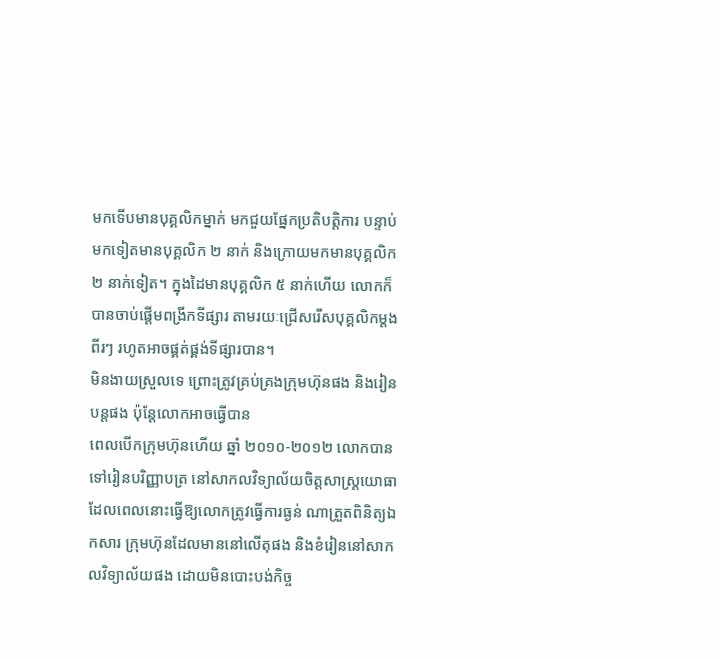មកទើបមានបុគ្គលិកម្នាក់ មកជួយផ្នែកប្រតិបត្តិការ បន្ទាប់មកទៀតមានបុគ្គលិក ២ នាក់ និងក្រោយមកមានបុគ្គលិក ២ នាក់ទៀត។ ក្នុងដៃមានបុគ្គលិក ៥ នាក់ហើយ លោកក៏បានចាប់ផ្ដើមពង្រីកទីផ្សារ តាមរយៈជ្រើសរើសបុគ្គលិកម្ដងពីរៗ រហូតអាចផ្គត់ផ្គង់ទីផ្សារបាន។
មិនងាយស្រួលទេ ព្រោះត្រូវគ្រប់គ្រងក្រុមហ៊ុនផង និងរៀនបន្តផង ប៉ុន្តែលោកអាចធ្វើបាន
ពេលបើកក្រុមហ៊ុនហើយ ឆ្នាំ ២០១០-២០១២ លោកបានទៅរៀនបរិញ្ញាបត្រ នៅសាកលវិទ្យាល័យចិត្តសាស្ត្រយោធា ដែលពេលនោះធ្វើឱ្យលោកត្រូវធ្វើការធ្ងន់ ណាត្រួតពិនិត្យឯកសារ ក្រុមហ៊ុនដែលមាននៅលើតុផង និងខំរៀននៅសាកលវិទ្យាល័យផង ដោយមិនបោះបង់កិច្ច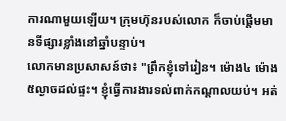ការណាមួយឡើយ។ ក្រុមហ៊ុនរបស់លោក ក៏ចាប់ផ្ដើមមានទីផ្សារខ្លាំងនៅឆ្នាំបន្ទាប់។
លោកមានប្រសាសន៍ថា៖ "ព្រឹកខ្ញុំទៅរៀន។ ម៉ោង៤ ម៉ោង៥ល្ងាចដល់ផ្ទះ។ ខ្ញុំធ្វើការងារទល់ពាក់កណ្ដាលយប់។ អត់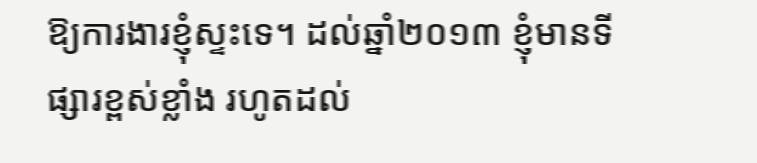ឱ្យការងារខ្ញុំស្ទះទេ។ ដល់ឆ្នាំ២០១៣ ខ្ញុំមានទីផ្សារខ្ពស់ខ្លាំង រហូតដល់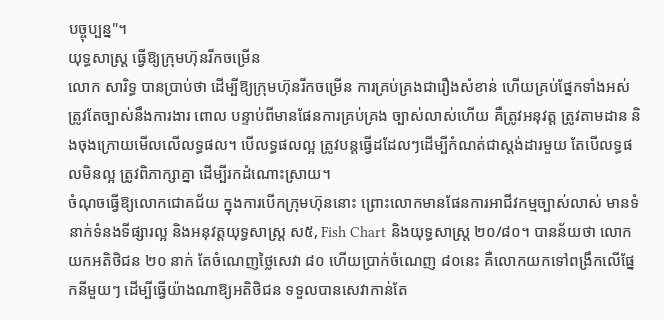បច្ចុប្បន្ន"។
យុទ្ធសាស្ត្រ ធ្វើឱ្យក្រុមហ៊ុនរីកចម្រើន
លោក សារិទ្ធ បានប្រាប់ថា ដើម្បីឱ្យក្រុមហ៊ុនរីកចម្រើន ការគ្រប់គ្រងជារឿងសំខាន់ ហើយគ្រប់ផ្នែកទាំងអស់ ត្រូវតែច្បាស់នឹងការងារ ពោល បន្ទាប់ពីមានផែនការគ្រប់គ្រង ច្បាស់លាស់ហើយ គឺត្រូវអនុវត្ត ត្រូវតាមដាន និងចុងក្រោយមើលលើលទ្ធផល។ បើលទ្ធផលល្អ ត្រូវបន្តធ្វើដដែលៗដើម្បីកំណត់ជាស្តង់ដារមួយ តែបើលទ្ធផលមិនល្អ ត្រូវពិភាក្សាគ្នា ដើម្បីរកដំណោះស្រាយ។
ចំណុចធ្វើឱ្យលោកជោគជ័យ ក្នុងការបើកក្រុមហ៊ុននោះ ព្រោះលោកមានផែនការអាជីវកម្មច្បាស់លាស់ មានទំនាក់ទំនងទីផ្សារល្អ និងអនុវត្តយុទ្ធសាស្ត្រ ស៥, Fish Chart និងយុទ្ធសាស្ត្រ ២០/៨០។ បានន័យថា លោកយកអតិថិជន ២០ នាក់ តែចំណេញថ្លៃសេវា ៨០ ហើយប្រាក់ចំណេញ ៨០នេះ គឺលោកយកទៅពង្រឹកលើផ្នែកនីមួយៗ ដើម្បីធ្វើយ៉ាងណាឱ្យអតិថិជន ទទួលបានសេវាកាន់តែ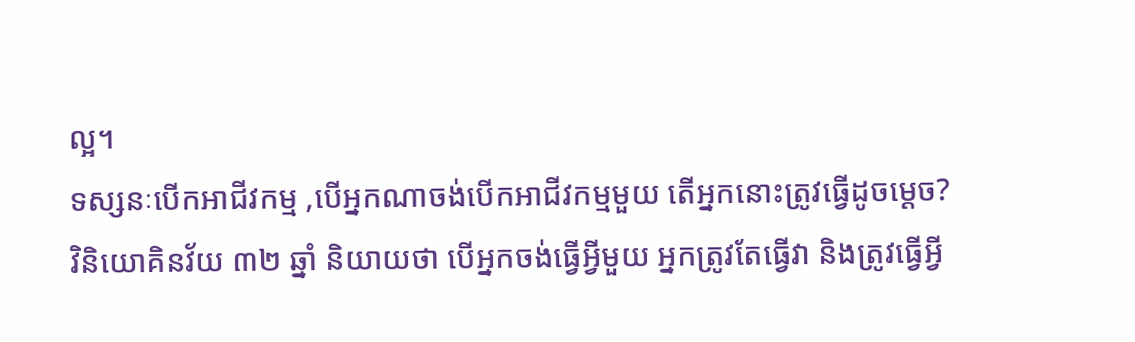ល្អ។
ទស្សនៈបើកអាជីវកម្ម ,បើអ្នកណាចង់បើកអាជីវកម្មមួយ តើអ្នកនោះត្រូវធ្វើដូចម្ដេច?
វិនិយោគិនវ័យ ៣២ ឆ្នាំ និយាយថា បើអ្នកចង់ធ្វើអ្វីមួយ អ្នកត្រូវតែធ្វើវា និងត្រូវធ្វើអ្វី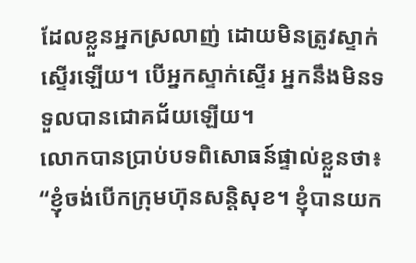ដែលខ្លួនអ្នកស្រលាញ់ ដោយមិនត្រូវស្ទាក់ស្ទើរឡើយ។ បើអ្នកស្ទាក់ស្ទើរ អ្នកនឹងមិនទទួលបានជោគជ័យឡើយ។
លោកបានប្រាប់បទពិសោធន៍ផ្ទាល់ខ្លួនថា៖ “ខ្ញុំចង់បើកក្រុមហ៊ុនសន្តិសុខ។ ខ្ញុំបានយក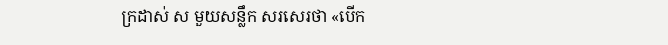ក្រដាស់ ស មួយសន្លឹក សរសេរថា «បើក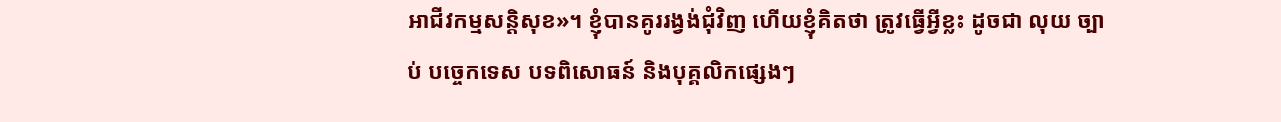អាជីវកម្មសន្តិសុខ»។ ខ្ញុំបានគូររង្វង់ជុំវិញ ហើយខ្ញុំគិតថា ត្រូវធ្វើអ្វីខ្លះ ដូចជា លុយ ច្បាប់ បច្ចេកទេស បទពិសោធន៍ និងបុគ្គលិកផ្សេងៗ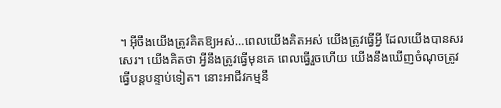។ អ៊ីចឹងយើងត្រូវគិតឱ្យអស់…ពេលយើងគិតអស់ យើងត្រូវធ្វើអ្វី ដែលយើងបានសរសេរ។ យើងគិតថា អ្វីនឹងត្រូវធ្វើមុនគេ ពេលធ្វើរួចហើយ យើងនឹងឃើញចំណុចត្រូវធ្វើបន្តបន្ទាប់ទៀត។ នោះអាជីវកម្មនឹ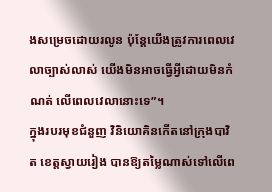ងសម្រេចដោយរលូន ប៉ុន្តែយើងត្រូវការពេលវេលាច្បាស់លាស់ យើងមិនអាចធ្វើអ្វីដោយមិនកំណត់ លើពេលវេលានោះទេ”។
ក្នុងរបរមុខជំនួញ វិនិយោគិនកើតនៅក្រុងបាវិត ខេត្តស្វាយរៀង បានឱ្យតម្លៃណាស់ទៅលើពេ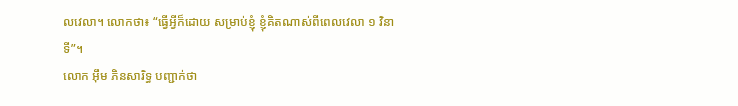លវេលា។ លោកថា៖ “ធ្វើអ្វីក៏ដោយ សម្រាប់ខ្ញុំ ខ្ញុំគិតណាស់ពីពេលវេលា ១ វិនាទី”។
លោក អ៊ឹម ភិនសារិទ្ធ បញ្ជាក់ថា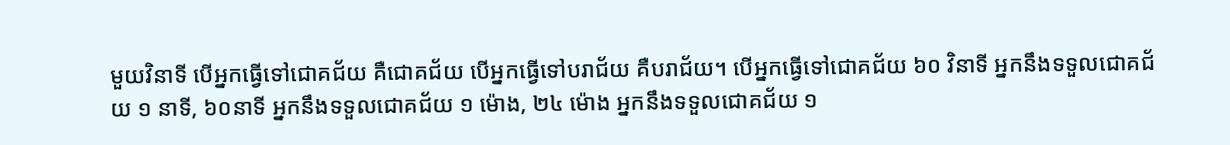មួយវិនាទី បើអ្នកធ្វើទៅជោគជ័យ គឺជោគជ័យ បើអ្នកធ្វើទៅបរាជ័យ គឺបរាជ័យ។ បើអ្នកធ្វើទៅជោគជ័យ ៦០ វិនាទី អ្នកនឹងទទួលជោគជ័យ ១ នាទី, ៦០នាទី អ្នកនឹងទទួលជោគជ័យ ១ ម៉ោង, ២៤ ម៉ោង អ្នកនឹងទទួលជោគជ័យ ១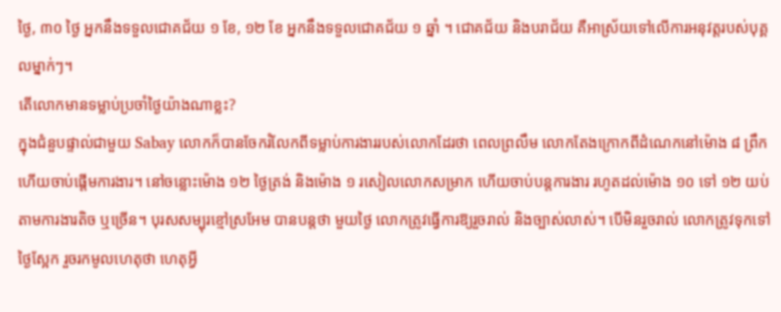ថ្ងៃ, ៣០ ថ្ងៃ អ្នកនឹងទទួលជោគជ័យ ១ ខែ, ១២ ខែ អ្នកនឹងទទួលជោគជ័យ ១ ឆ្នាំ ។ ជោគជ័យ និងបរាជ័យ គឺអាស្រ័យទៅលើការអនុវត្តរបស់បុគ្គលម្នាក់ៗ។
តើលោកមានទម្លាប់ប្រចាំថ្ងៃយ៉ាងណាខ្លះ?
ក្នុងជំនួបផ្ទាល់ជាមួយ Sabay លោកក៏បានចែករំលែកពីទម្លាប់ការងាររបស់លោកដែរថា ពេលព្រលឹម លោកតែងក្រោកពីដំណេកនៅម៉ោង ៨ ព្រឹក ហើយចាប់ផ្ដើមការងារ។ នៅចន្លោះម៉ោង ១២ ថ្ងៃត្រង់ និងម៉ោង ១ រសៀលលោកសម្រាក ហើយចាប់បន្តការងារ រហូតដល់ម៉ោង ១០ ទៅ ១២ យប់ តាមការងារតិច ឬច្រើន។ បុរសសម្បុរខ្មៅស្រអែម បានបន្តថា មួយថ្ងៃ លោកត្រូវធ្វើការឱ្យរួចរាល់ និងច្បាស់លាស់។ បើមិនរួចរាល់ លោកត្រូវទុកទៅថ្ងៃស្អែក រួចរកមូលហេតុថា ហេតុអ្វី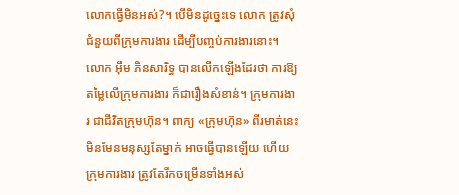លោកធ្វើមិនអស់?។ បើមិនដូច្នេះទេ លោក ត្រូវសុំជំនួយពីក្រុមការងារ ដើម្បីបញ្ចប់ការងារនោះ។
លោក អ៊ឹម ភិនសារិទ្ធ បានលើកឡើងដែរថា ការឱ្យតម្លៃលើក្រុមការងារ ក៏ជារឿងសំខាន់។ ក្រុមការងារ ជាជីវិតក្រុមហ៊ុន។ ពាក្យ «ក្រុមហ៊ុន» ពីរមាត់នេះ មិនមែនមនុស្សតែម្នាក់ អាចធ្វើបានឡើយ ហើយក្រុមការងារ ត្រូវតែរីកចម្រើនទាំងអស់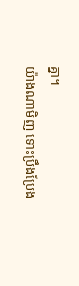គ្នា។
យ៉ាងណាមិញ ទោះប្រឹងប្រែង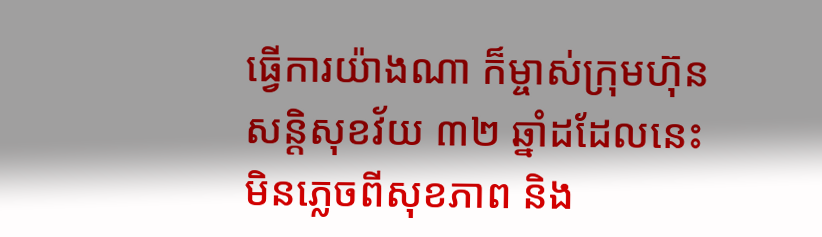ធ្វើការយ៉ាងណា ក៏ម្ចាស់ក្រុមហ៊ុនសន្តិសុខវ័យ ៣២ ឆ្នាំដដែលនេះ មិនភ្លេចពីសុខភាព និង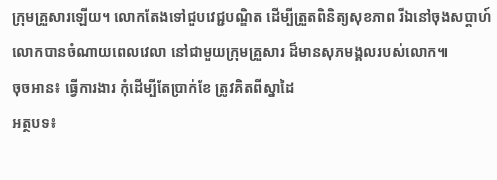ក្រុមគ្រួសារឡើយ។ លោកតែងទៅជួបវេជ្ជបណ្ឌិត ដើម្បីត្រួតពិនិត្យសុខភាព រីឯនៅចុងសប្ដាហ៍ លោកបានចំណាយពេលវេលា នៅជាមួយក្រុមគ្រួសារ ដ៏មានសុភមង្គលរបស់លោក៕
ចុចអាន៖ ធ្វើការងារ កុំដើម្បីតែប្រាក់ខែ ត្រូវគិតពីស្នាដៃ
អត្ថបទ៖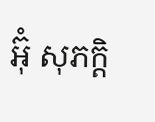អ៊ុំ សុភក្តិ